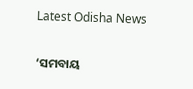Latest Odisha News

‘ସମବାୟ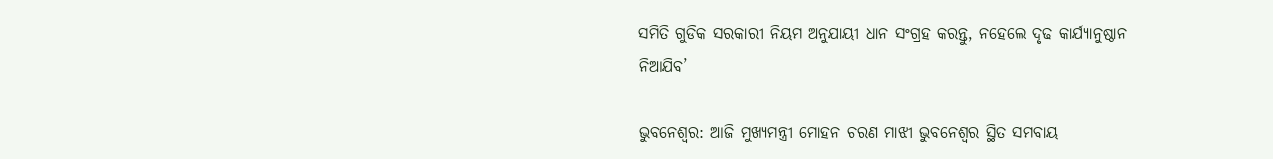ସମିତି ଗୁଡିକ ସରକାରୀ ନିୟମ ଅନୁଯାୟୀ ଧାନ ସଂଗ୍ରହ କରନ୍ତୁ, ନହେଲେ ଦୃଢ କାର୍ଯ୍ୟାନୁଷ୍ଠାନ ନିଆଯିବ’

ଭୁବନେଶ୍ୱର: ଆଜି ମୁଖ୍ୟମନ୍ତ୍ରୀ ମୋହନ ଚରଣ ମାଝୀ ଭୁବନେଶ୍ବର ସ୍ଥିତ ସମବାୟ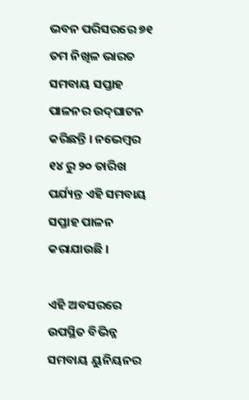ଭବନ ପରିସରରେ ୭୧ ତମ ନିଖିଳ ଭାରତ ସମବାୟ ସପ୍ତାହ ପାଳନର ଉଦ୍‌ଘାଟନ କରିଛନ୍ତି । ନଭେମ୍ବର ୧୪ ରୁ ୨୦ ତାରିଖ ପର୍ଯ୍ୟନ୍ତ ଏହି ସମବାୟ ସପ୍ତାହ ପାଳନ କରାଯାଉଛି ।

ଏହି ଅବସରରେ ଉପସ୍ଥିତ ବିଭିନ୍ନ ସମବାୟ ୟୁନିୟନର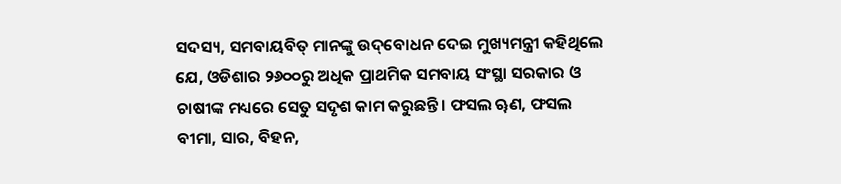ସଦସ୍ୟ, ସମବାୟବିତ୍ ମାନଙ୍କୁ ଉଦ୍‌ବୋଧନ ଦେଇ ମୁଖ୍ୟମନ୍ତ୍ରୀ କହିଥିଲେ ଯେ, ଓଡିଶାର ୨୬୦୦ରୁ ଅଧିକ ପ୍ରାଥମିକ ସମବାୟ ସଂସ୍ଥା ସରକାର ଓ ଚାଷୀଙ୍କ ମଧ୍ୟରେ ସେତୁ ସଦୃଶ କାମ କରୁଛନ୍ତି। ଫସଲ ୠଣ, ଫସଲ ବୀମା, ସାର, ବିହନ,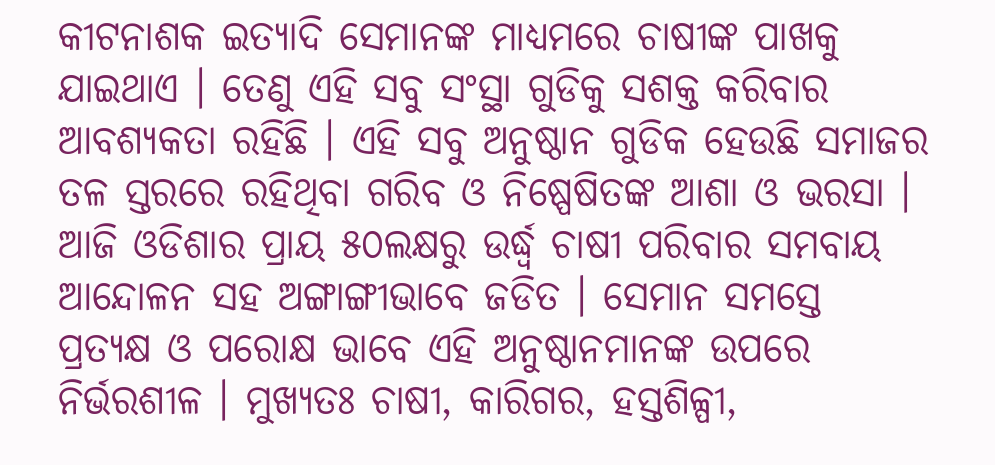କୀଟନାଶକ ଇତ୍ୟାଦି ସେମାନଙ୍କ ମାଧ୍ୟମରେ ଚାଷୀଙ୍କ ପାଖକୁ ଯାଇଥାଏ । ତେଣୁ ଏହି ସବୁ ସଂସ୍ଥା ଗୁଡିକୁ ସଶକ୍ତ କରିବାର ଆବଶ୍ୟକତା ରହିଛି । ଏହି ସବୁ ଅନୁଷ୍ଠାନ ଗୁଡିକ ହେଉଛି ସମାଜର ତଳ ସ୍ତରରେ ରହିଥିବା ଗରିବ ଓ ନିଷ୍ପେଷିତଙ୍କ ଆଶା ଓ ଭରସା । ଆଜି ଓଡିଶାର ପ୍ରାୟ ୫୦ଲକ୍ଷରୁ ଉର୍ଦ୍ଧ୍ବ ଚାଷୀ ପରିବାର ସମବାୟ ଆନ୍ଦୋଳନ ସହ ଅଙ୍ଗାଙ୍ଗୀଭାବେ ଜଡିତ । ସେମାନ ସମସ୍ତେ ପ୍ରତ୍ୟକ୍ଷ ଓ ପରୋକ୍ଷ ଭାବେ ଏହି ଅନୁଷ୍ଠାନମାନଙ୍କ ଉପରେ ନିର୍ଭରଶୀଳ । ମୁଖ୍ୟତଃ ଚାଷୀ, କାରିଗର, ହସ୍ତଶିଳ୍ପୀ,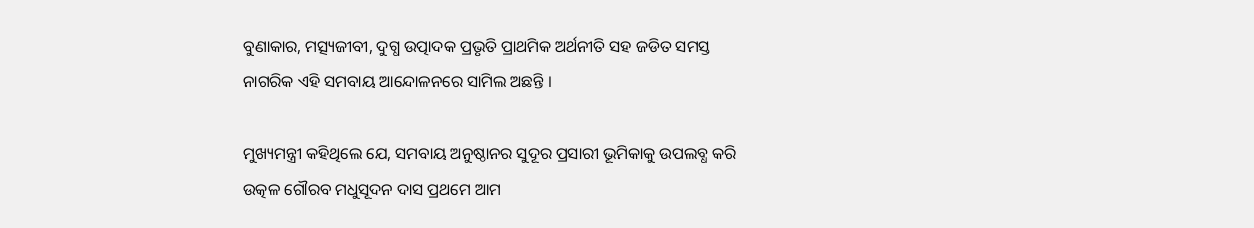ବୁଣାକାର, ମତ୍ସ୍ୟଜୀବୀ, ଦୁଗ୍ଧ ଉତ୍ପାଦକ ପ୍ରଭୃତି ପ୍ରାଥମିକ ଅର୍ଥନୀତି ସହ ଜଡିତ ସମସ୍ତ ନାଗରିକ ଏହି ସମବାୟ ଆନ୍ଦୋଳନରେ ସାମିଲ ଅଛନ୍ତି ।

ମୁଖ୍ୟମନ୍ତ୍ରୀ କହିଥିଲେ ଯେ, ସମବାୟ ଅନୁଷ୍ଠାନର ସୁଦୂର ପ୍ରସାରୀ ଭୂମିକାକୁ ଉପଲବ୍ଧ କରି ଉତ୍କଳ ଗୌରବ ମଧୁସୂଦନ ଦାସ ପ୍ରଥମେ ଆମ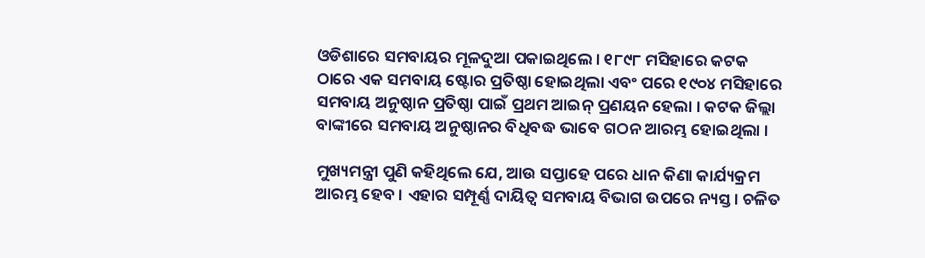ଓଡିଶାରେ ସମବାୟର ମୂଳଦୁଆ ପକାଇଥିଲେ । ୧୮୯୮ ମସିହାରେ କଟକ ଠାରେ ଏକ ସମବାୟ ଷ୍ଟୋର ପ୍ରତିଷ୍ଠା ହୋଇଥିଲା ଏବଂ ପରେ ୧୯୦୪ ମସିହାରେ ସମବାୟ ଅନୁଷ୍ଠାନ ପ୍ରତିଷ୍ଠା ପାଇଁ ପ୍ରଥମ ଆଇନ୍‌ ପ୍ରଣୟନ ହେଲା । କଟକ ଜିଲ୍ଲା ବାଙ୍କୀରେ ସମବାୟ ଅନୁଷ୍ଠାନର ବିଧିବଦ୍ଧ ଭାବେ ଗଠନ ଆରମ୍ଭ ହୋଇଥିଲା ।

ମୁଖ୍ୟମନ୍ତ୍ରୀ ପୁଣି କହିଥିଲେ ଯେ, ଆଉ ସପ୍ତାହେ ପରେ ଧାନ କିଣା କାର୍ଯ୍ୟକ୍ରମ ଆରମ୍ଭ ହେବ । ଏହାର ସମ୍ପୂର୍ଣ୍ଣ ଦାୟିତ୍ବ ସମବାୟ ବିଭାଗ ଉପରେ ନ୍ୟସ୍ତ। ଚଳିତ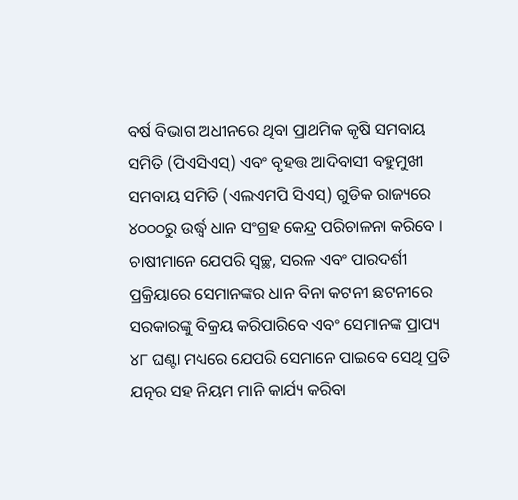ବର୍ଷ ବିଭାଗ ଅଧୀନରେ ଥିବା ପ୍ରାଥମିକ କୃଷି ସମବାୟ ସମିତି (ପିଏସିଏସ୍) ଏବଂ ବୃହତ୍ତ ଆଦିବାସୀ ବହୁମୁଖୀ ସମବାୟ ସମିତି (ଏଲଏମପି ସିଏସ୍) ଗୁଡିକ ରାଜ୍ୟରେ ୪୦୦୦ରୁ ଉର୍ଦ୍ଧ୍ବ ଧାନ ସଂଗ୍ରହ କେନ୍ଦ୍ର ପରିଚାଳନା କରିବେ । ଚାଷୀମାନେ ଯେପରି ସ୍ବଚ୍ଛ, ସରଳ ଏବଂ ପାରଦର୍ଶୀ ପ୍ରକ୍ରିୟାରେ ସେମାନଙ୍କର ଧାନ ବିନା କଟନୀ ଛଟନୀରେ ସରକାରଙ୍କୁ ବିକ୍ରୟ କରିପାରିବେ ଏବଂ ସେମାନଙ୍କ ପ୍ରାପ୍ୟ ୪୮ ଘଣ୍ଟା ମଧ୍ୟରେ ଯେପରି ସେମାନେ ପାଇବେ ସେଥି ପ୍ରତି ଯତ୍ନର ସହ ନିୟମ ମାନି କାର୍ଯ୍ୟ କରିବା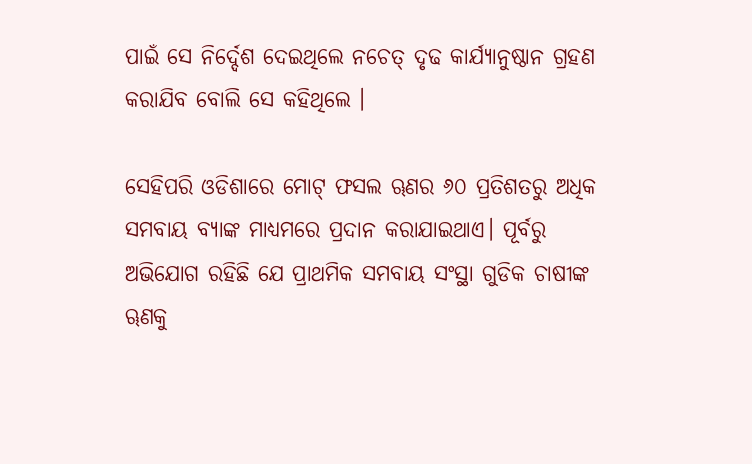ପାଇଁ ସେ ନିର୍ଦ୍ଦେଶ ଦେଇଥିଲେ ନଚେତ୍ ଦୃଢ କାର୍ଯ୍ୟାନୁଷ୍ଠାନ ଗ୍ରହଣ କରାଯିବ ବୋଲି ସେ କହିଥିଲେ ।

ସେହିପରି ଓଡିଶାରେ ମୋଟ୍ ଫସଲ ୠଣର ୬୦ ପ୍ରତିଶତରୁ ଅଧିକ ସମବାୟ ବ୍ୟାଙ୍କ ମାଧ୍ୟମରେ ପ୍ରଦାନ କରାଯାଇଥାଏ। ପୂର୍ବରୁ ଅଭିଯୋଗ ରହିଛି ଯେ ପ୍ରାଥମିକ ସମବାୟ ସଂସ୍ଥା ଗୁଡିକ ଚାଷୀଙ୍କ ୠଣକୁ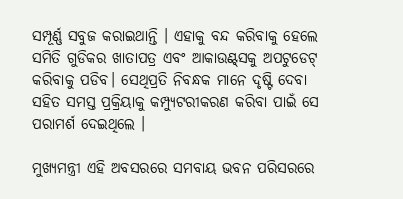ସମ୍ପୂର୍ଣ୍ଣ ସବୁଜ କରାଇଥାନ୍ତି । ଏହାକୁ ବନ୍ଦ କରିବାକୁ ହେଲେ ସମିତି ଗୁଡିକର ଖାତାପତ୍ର ଏବଂ ଆକାଉଣ୍ଟ୍‌ସକୁ ଅପଟୁଡେଟ୍‌ କରିବାକୁ ପଡିବ। ସେଥିପ୍ରତି ନିବନ୍ଧକ ମାନେ ଦୃଷ୍ଟି ଦେବା ସହିତ ସମସ୍ତ ପ୍ରକ୍ରିୟାକୁ କମ୍ପ୍ୟୁଟରୀକରଣ କରିବା ପାଇଁ ସେ ପରାମର୍ଶ ଦେଇଥିଲେ ।

ମୁଖ୍ୟମନ୍ତ୍ରୀ ଏହି ଅବସରରେ ସମବାୟ ଭବନ ପରିସରରେ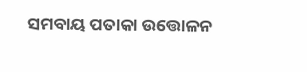ସମବାୟ ପତାକା ଉତ୍ତୋଳନ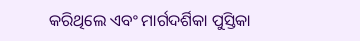କରିଥିଲେ ଏବଂ ମାର୍ଗଦର୍ଶିକା ପୁସ୍ତିକା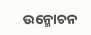ଉନ୍ମୋଚନ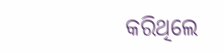କରିଥିଲେ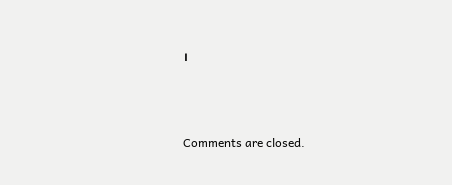।



Comments are closed.